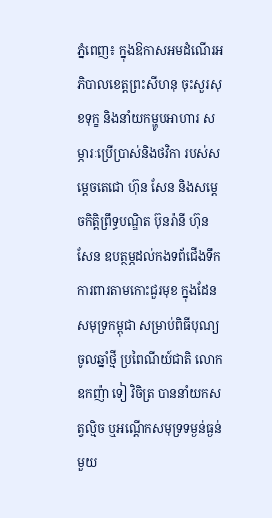ភ្នំពេញ៖ ក្នុងឱកាសអមដំណើរអភិបាលខេត្តព្រះសីហនុ ចុះសួរសុខទុក្ខ និងនាំយកម្ហូបអាហារ សម្ភារៈប្រើប្រាស់និងថវិកា របស់សម្តេចតេជោ ហ៊ុន សែន និងសម្តេចកិត្តិព្រឹទ្ធបណ្ឌិត ប៊ុនរ៉ានី ហ៊ុន សែន ឧបត្ថម្ភដល់កងទព័ជើងទឹក ការពារតាមកោះជួរមុខ ក្នុងដែនសមុទ្រកម្ពុជា សម្រាប់ពិធីបុណ្យចូលឆ្នាំថ្មី ប្រពៃណីយ៍ជាតិ លោកឧកញ៉ា ទៀ វិចិត្រ បាននាំយកសត្វល្មិច ឬអណ្តើកសមុទ្រទម្ងន់ធ្ងន់មួយ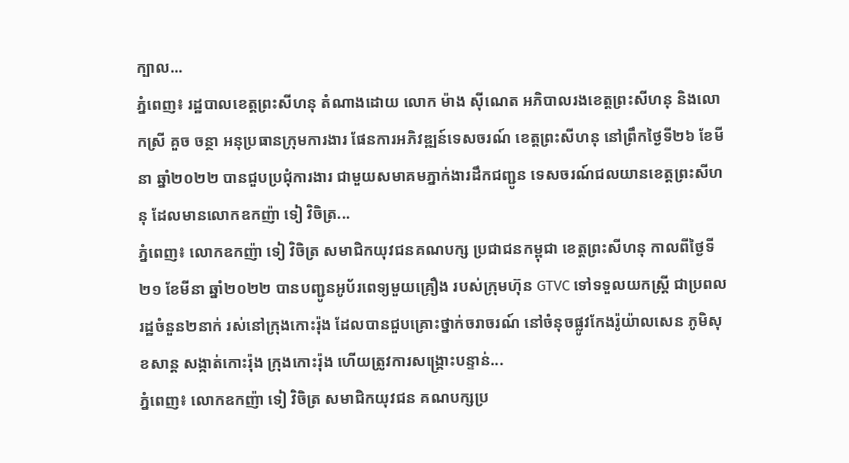ក្បាល...
ភ្នំពេញ៖ រដ្ឋបាលខេត្តព្រះសីហនុ តំណាងដោយ លោក ម៉ាង ស៊ីណេត អភិបាលរងខេត្តព្រះសីហនុ និងលោកស្រី គួច ចន្ថា អនុប្រធានក្រុមការងារ ផែនការអភិវឌ្ឍន៍ទេសចរណ៍ ខេត្តព្រះសីហនុ នៅព្រឹកថ្ងៃទី២៦ ខែមីនា ឆ្នាំ២០២២ បានជួបប្រជុំការងារ ជាមួយសមាគមភ្នាក់ងារដឹកជញ្ជូន ទេសចរណ៍ជលយានខេត្តព្រះសីហនុ ដែលមានលោកឧកញ៉ា ទៀ វិចិត្រ...
ភ្នំពេញ៖ លោកឧកញ៉ា ទៀ វិចិត្រ សមាជិកយុវជនគណបក្ស ប្រជាជនកម្ពុជា ខេត្តព្រះសីហនុ កាលពីថ្ងៃទី២១ ខែមីនា ឆ្នាំ២០២២ បានបញ្ជូនអូប័រពេទ្យមួយគ្រឿង របស់ក្រុមហ៊ុន GTVC ទៅទទួលយកស្ត្រី ជាប្រពលរដ្ឋចំនួន២នាក់ រស់នៅក្រុងកោះរ៉ុង ដែលបានជួបគ្រោះថ្នាក់ចរាចរណ៍ នៅចំនុចផ្លូវកែងរ៉ូយ៉ាលសេន ភូមិសុខសាន្ត សង្កាត់កោះរ៉ុង ក្រុងកោះរ៉ុង ហើយត្រូវការសង្គ្រោះបន្ទាន់...
ភ្នំពេញ៖ លោកឧកញ៉ា ទៀ វិចិត្រ សមាជិកយុវជន គណបក្សប្រ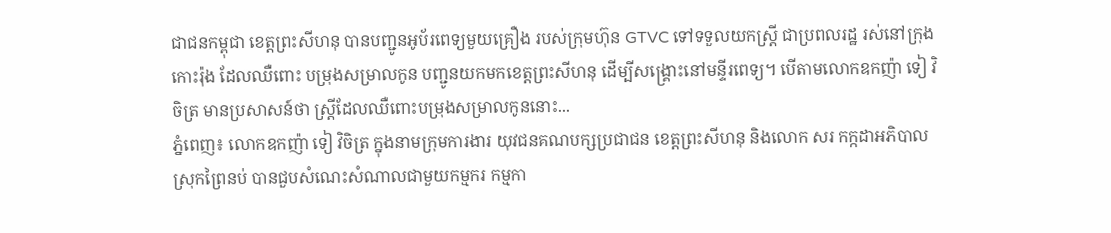ជាជនកម្ពុជា ខេត្តព្រះសីហនុ បានបញ្ជូនអូប័រពេទ្យមួយគ្រឿង របស់ក្រុមហ៊ុន GTVC ទៅទទួលយកស្ត្រី ជាប្រពលរដ្ឋ រស់នៅក្រុងកោះរ៉ុង ដែលឈឺពោះ បម្រុងសម្រាលកូន បញ្ជូនយកមកខេត្តព្រះសីហនុ ដើម្បីសង្គ្រោះនៅមន្ទីរពេទ្យ។ បើតាមលោកឧកញ៉ា ទៀ វិចិត្រ មានប្រសាសន៍ថា ស្រ្តីដែលឈឺពោះបម្រុងសម្រាលកូននោះ...
ភ្នំពេញ៖ លោកឧកញ៉ា ទៀ វិចិត្រ ក្នុងនាមក្រុមការងារ យុវជនគណបក្សប្រជាជន ខេត្តព្រះសីហនុ និងលោក សរ កក្កដាអភិបាលស្រុកព្រៃនប់ បានជួបសំណេះសំណាលជាមួយកម្មករ កម្មកា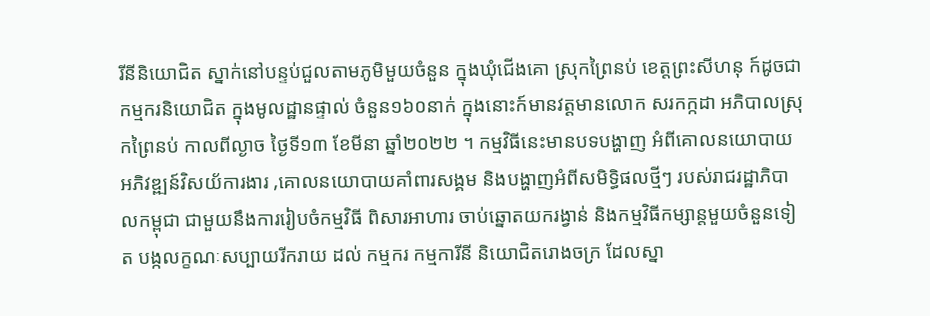រីនីនិយោជិត ស្នាក់នៅបន្ទប់ជួលតាមភូមិមួយចំនួន ក្នុងឃុំជើងគោ ស្រុកព្រៃនប់ ខេត្តព្រះសីហនុ ក៍ដូចជាកម្មករនិយោជិត ក្នុងមូលដ្ឋានផ្ទាល់ ចំនួន១៦០នាក់ ក្នុងនោះក៍មានវត្តមានលោក សរកក្កដា អភិបាលស្រុកព្រៃនប់ កាលពីល្ងាច ថ្ងៃទី១៣ ខែមីនា ឆ្នាំ២០២២ ។ កម្មវិធីនេះមានបទបង្ហាញ អំពីគោលនយោបាយ អភិវឌ្ឍន៍វិសយ័ការងារ ,គោលនយោបាយគាំពារសង្គម និងបង្ហាញអំពីសមិទ្ធិផលថ្មីៗ របស់រាជរដ្ឋាភិបាលកម្ពុជា ជាមួយនឹងការរៀបចំកម្មវិធី ពិសារអាហារ ចាប់ឆ្នោតយករង្វាន់ និងកម្មវិធីកម្សាន្តមួយចំនួនទៀត បង្កលក្ខណៈសប្បាយរីករាយ ដល់ កម្មករ កម្មការីនី និយោជិតរោងចក្រ ដែលស្នា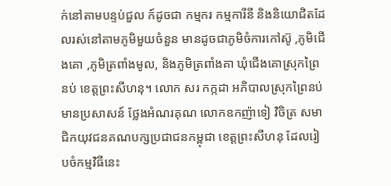ក់នៅតាមបន្ទប់ជួល ក៍ដូចជា កម្មករ កម្មការីនី និងនិយោជិតដែលរស់នៅតាមភូមិមួយចំនួន មានដូចជាភូមិចំការកៅស៊ូ ,ភូមិជើងគោ ,ភូមិត្រពាំងមូល, និងភូមិត្រពាំងគា ឃុំជើងគោស្រុកព្រៃនប់ ខេត្តព្រះសីហនុ។ លោក សរ កក្កដា អភិបាលស្រុកព្រៃនប់ មានប្រសាសន៍ ថ្លែងអំណរគុណ លោកឧកញ៉ាទៀ វិចិត្រ សមាជិកយុវជនគណបក្សប្រជាជនកម្ពុជា ខេត្តព្រះសីហនុ ដែលរៀបចំកម្មវិធីនេះ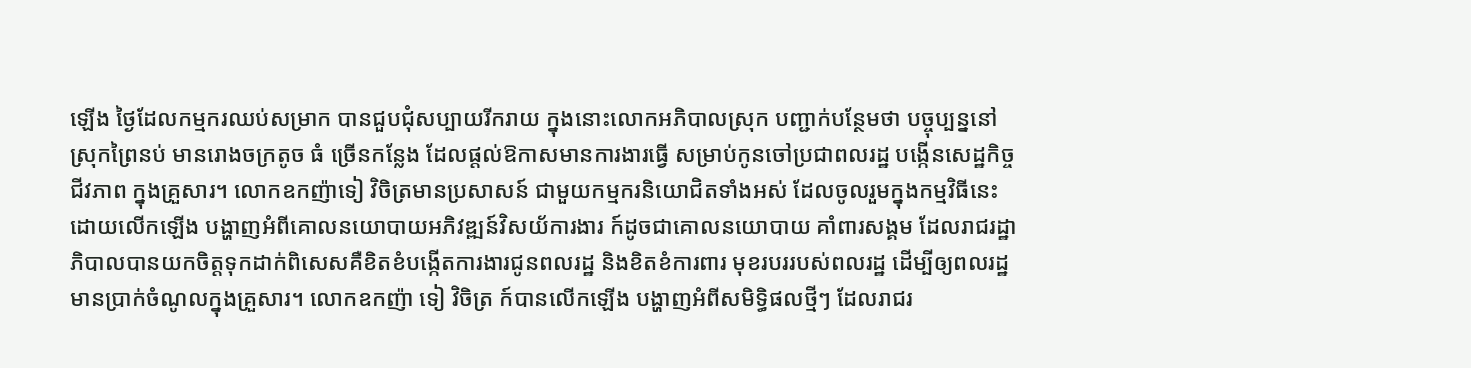ឡើង ថ្ងៃដែលកម្មករឈប់សម្រាក បានជួបជុំសប្បាយរីករាយ ក្នុងនោះលោកអភិបាលស្រុក បញ្ជាក់បន្ថែមថា បច្ចុប្បន្ននៅស្រុកព្រៃនប់ មានរោងចក្រតូច ធំ ច្រើនកន្លែង ដែលផ្តល់ឱកាសមានការងារធ្វើ សម្រាប់កូនចៅប្រជាពលរដ្ឋ បង្កើនសេដ្ឋកិច្ចជីវភាព ក្នុងគ្រួសារ។ លោកឧកញ៉ាទៀ វិចិត្រមានប្រសាសន៍ ជាមួយកម្មករនិយោជិតទាំងអស់ ដែលចូលរួមក្នុងកម្មវិធីនេះ ដោយលើកឡើង បង្ហាញអំពីគោលនយោបាយអភិវឌ្ឍន៍វិសយ័ការងារ ក៍ដូចជាគោលនយោបាយ គាំពារសង្គម ដែលរាជរដ្ឋាភិបាលបានយកចិត្តទុកដាក់ពិសេសគឺខិតខំបង្កើតការងារជូនពលរដ្ឋ និងខិតខំការពារ មុខរបររបស់ពលរដ្ឋ ដើម្បីឲ្យពលរដ្ឋមានប្រាក់ចំណូលក្នុងគ្រួសារ។ លោកឧកញ៉ា ទៀ វិចិត្រ ក៍បានលើកឡើង បង្ហាញអំពីសមិទ្ធិផលថ្មីៗ ដែលរាជរ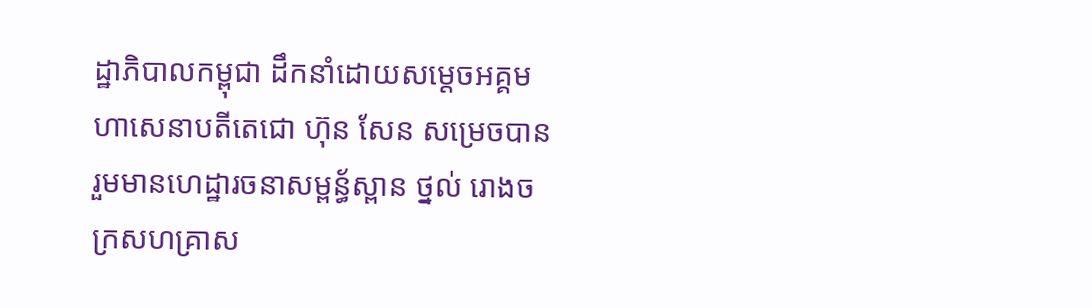ដ្ឋាភិបាលកម្ពុជា ដឹកនាំដោយសម្តេចអគ្គមហាសេនាបតីតេជោ ហ៊ុន សែន សម្រេចបាន រួមមានហេដ្ឋារចនាសម្ពន្ធ័ស្ពាន ថ្នល់ រោងចក្រសហគ្រាស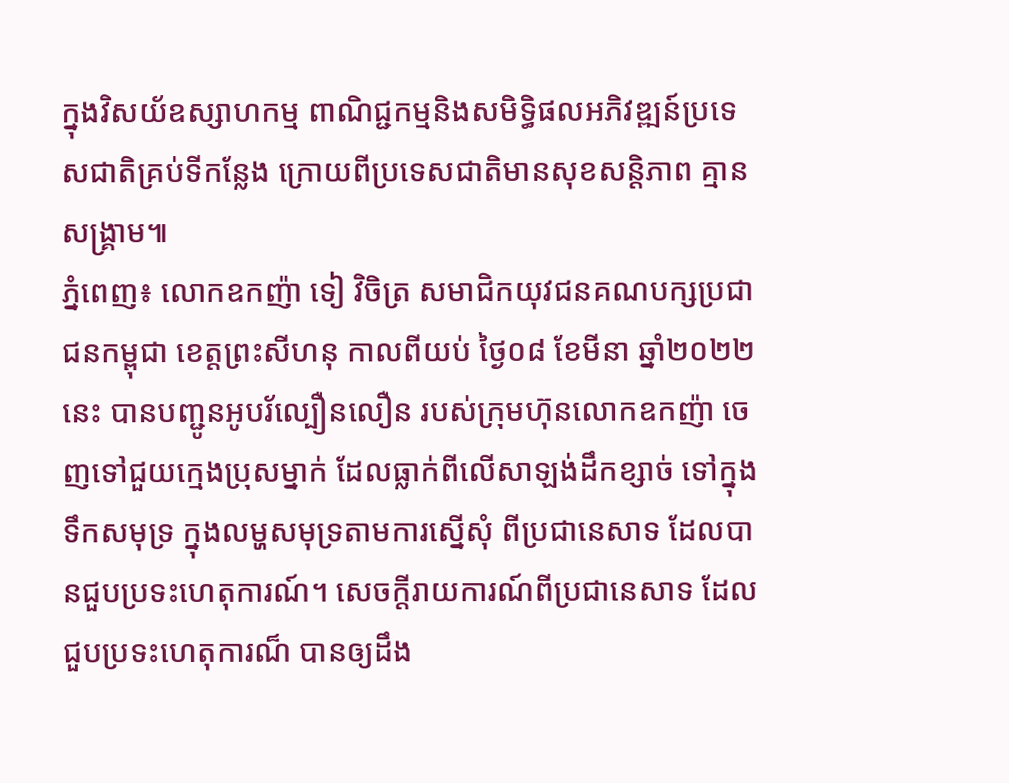ក្នុងវិសយ័ឧស្សាហកម្ម ពាណិជ្ជកម្មនិងសមិទ្ធិផលអភិវឌ្ឍន៍ប្រទេសជាតិគ្រប់ទីកន្លែង ក្រោយពីប្រទេសជាតិមានសុខសន្តិភាព គ្មានសង្គ្រាម៕
ភ្នំពេញ៖ លោកឧកញ៉ា ទៀ វិចិត្រ សមាជិកយុវជនគណបក្សប្រជាជនកម្ពុជា ខេត្តព្រះសីហនុ កាលពីយប់ ថ្ងៃ០៨ ខែមីនា ឆ្នាំ២០២២នេះ បានបញ្ជូនអូបរ័ល្បឿនលឿន របស់ក្រុមហ៊ុនលោកឧកញ៉ា ចេញទៅជួយក្មេងប្រុសម្នាក់ ដែលធ្លាក់ពីលើសាឡង់ដឹកខ្សាច់ ទៅក្នុងទឹកសមុទ្រ ក្នុងលម្ហសមុទ្រតាមការស្នើសុំ ពីប្រជានេសាទ ដែលបានជួបប្រទះហេតុការណ៍។ សេចក្តីរាយការណ៍ពីប្រជានេសាទ ដែលជួបប្រទះហេតុការណ៏ បានឲ្យដឹង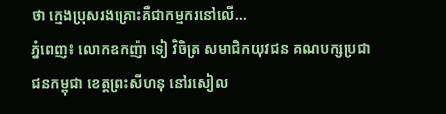ថា ក្មេងប្រុសរងគ្រោះគឺជាកម្មករនៅលើ...
ភ្នំពេញ៖ លោកឧកញ៉ា ទៀ វិចិត្រ សមាជិកយុវជន គណបក្សប្រជាជនកម្ពុជា ខេត្តព្រះសីហនុ នៅរសៀល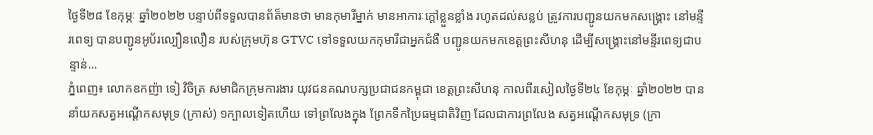ថ្ងៃទី២៨ ខែកុម្ភៈ ឆ្នាំ២០២២ បន្ទាប់ពីទទួលបានព័ត៏មានថា មានកុមារីម្នាក់ មានអាការៈក្ដៅខ្លួនខ្លាំង រហូតដល់សន្លប់ ត្រូវការបញ្ជូនយកមកសង្គ្រោះ នៅមន្ទីរពេទ្យ បានបញ្ជូនអូប័រល្បឿនលឿន របស់ក្រុមហ៊ុន GTVC ទៅទទួលយកកុមារីជាអ្នកជំងឺ បញ្ជូនយកមកខេត្តព្រះសីហនុ ដើម្បីសង្គ្រោះនៅមន្ទីរពេទ្យជាបន្ទាន់...
ភ្នំពេញ៖ លោកឧកញ៉ា ទៀ វិចិត្រ សមាជិកក្រុមការងារ យុវជនគណបក្សប្រជាជនកម្ពុជា ខេត្តព្រះសីហនុ កាលពីរសៀលថ្ងៃទី២៤ ខែកុម្ភៈ ឆ្នាំ២០២២ បាននាំយកសត្វអណ្តើកសមុទ្រ (ក្រាស់) ១ក្បាលទៀតហើយ ទៅព្រលែងក្នុង ព្រែកទឹកប្រៃធម្មជាតិវិញ ដែលជាការព្រលែង សត្វអណ្តើកសមុទ្រ (ក្រា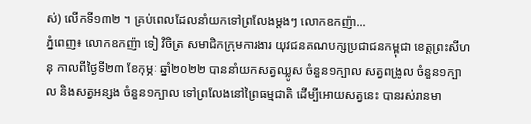ស់) លើកទី១៣២ ។ គ្រប់ពេលដែលនាំយកទៅព្រលែងម្តងៗ លោកឧកញ៉ា...
ភ្នំពេញ៖ លោកឧកញ៉ា ទៀ វិចិត្រ សមាជិកក្រុមការងារ យុវជនគណបក្សប្រជាជនកម្ពុជា ខេត្តព្រះសីហនុ កាលពីថ្ងៃទី២៣ ខែកុម្ភៈ ឆ្នាំ២០២២ បាននាំយកសត្វឈ្លូស ចំនួន១ក្បាល សត្វពង្រូល ចំនួន១ក្បាល និងសត្វអន្សង ចំនួន១ក្បាល ទៅព្រលែងនៅព្រៃធម្មជាតិ ដើម្បីអោយសត្វនេះ បានរស់រានមា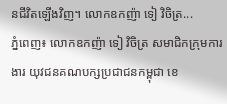នជីវិតឡើងវិញ។ លោកឧកញ៉ា ទៀ វិចិត្រ...
ភ្នំពេញ៖ លោកឧកញ៉ា ទៀ វិចិត្រ សមាជិកក្រុមការងារ យុវជនគណបក្សប្រជាជនកម្ពុជា ខេ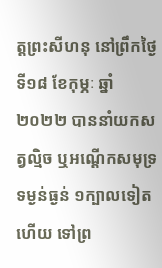ត្តព្រះសីហនុ នៅព្រឹកថ្ងៃទី១៨ ខែកុម្ភៈ ឆ្នាំ២០២២ បាននាំយកសត្វល្មិច ឬអណ្តើកសមុទ្រទម្ងន់ធ្ងន់ ១ក្បាលទៀតហើយ ទៅព្រ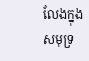លែងក្នុងសមុទ្រ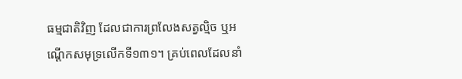ធម្មជាតិវិញ ដែលជាការព្រលែងសត្វល្មិច ឬអណ្តើកសមុទ្រលើកទី១៣១។ គ្រប់ពេលដែលនាំ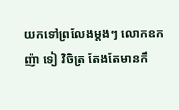យកទៅព្រលែងម្តងៗ លោកឧកញ៉ា ទៀ វិចិត្រ តែងតែមានកឹ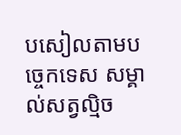បសៀលតាមបច្ចេកទេស សម្គាល់សត្វល្មិច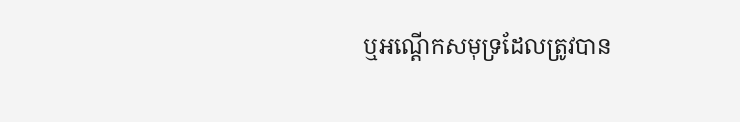ឬអណ្តើកសមុទ្រដែលត្រូវបាន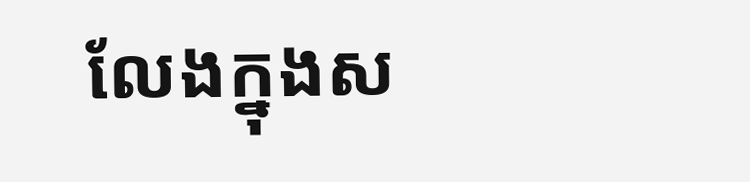លែងក្នុងស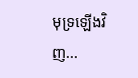មុទ្រឡើងវិញ...